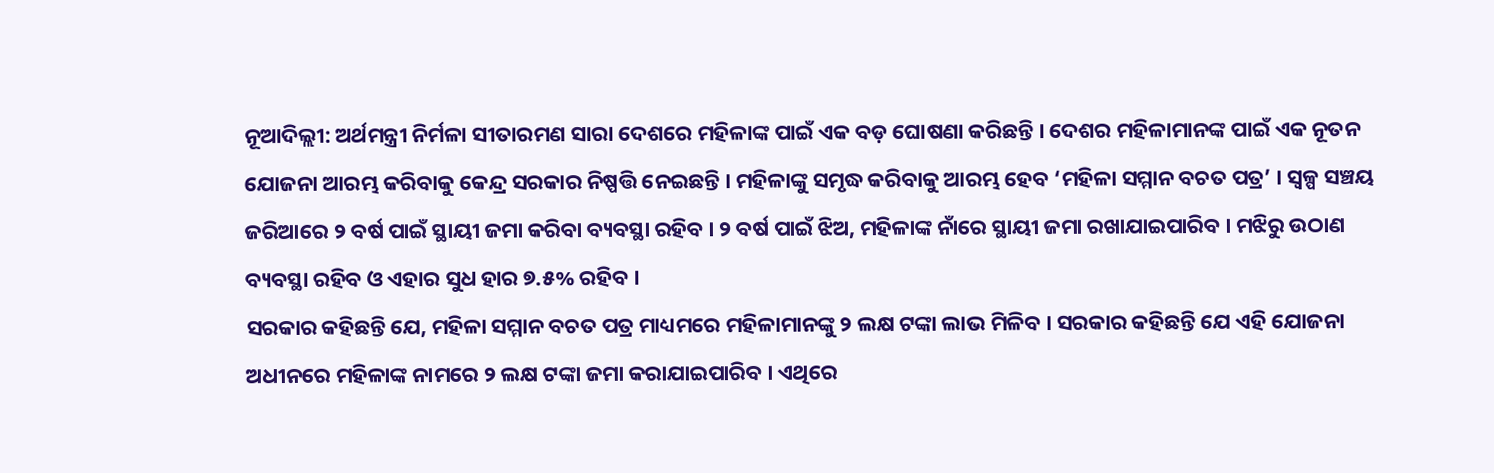ନୂଆଦିଲ୍ଲୀ: ଅର୍ଥମନ୍ତ୍ରୀ ନିର୍ମଳା ସୀତାରମଣ ସାରା ଦେଶରେ ମହିଳାଙ୍କ ପାଇଁ ଏକ ବଡ଼ ଘୋଷଣା କରିଛନ୍ତି । ଦେଶର ମହିଳାମାନଙ୍କ ପାଇଁ ଏକ ନୂତନ ଯୋଜନା ଆରମ୍ଭ କରିବାକୁ କେନ୍ଦ୍ର ସରକାର ନିଷ୍ପତ୍ତି ନେଇଛନ୍ତି । ମହିଳାଙ୍କୁ ସମୃଦ୍ଧ କରିବାକୁ ଆରମ୍ଭ ହେବ ‘ମହିଳା ସମ୍ମାନ ବଚତ ପତ୍ର’ । ସ୍ୱଳ୍ପ ସଞ୍ଚୟ ଜରିଆରେ ୨ ବର୍ଷ ପାଇଁ ସ୍ଥାୟୀ ଜମା କରିବା ବ୍ୟବସ୍ଥା ରହିବ । ୨ ବର୍ଷ ପାଇଁ ଝିଅ, ମହିଳାଙ୍କ ନାଁରେ ସ୍ଥାୟୀ ଜମା ରଖାଯାଇପାରିବ । ମଝିରୁ ଉଠାଣ ବ୍ୟବସ୍ଥା ରହିବ ଓ ଏହାର ସୁଧ ହାର ୭.୫% ରହିବ ।
ସରକାର କହିଛନ୍ତି ଯେ, ମହିଳା ସମ୍ମାନ ବଚତ ପତ୍ର ମାଧ୍ୟମରେ ମହିଳାମାନଙ୍କୁ ୨ ଲକ୍ଷ ଟଙ୍କା ଲାଭ ମିଳିବ । ସରକାର କହିଛନ୍ତି ଯେ ଏହି ଯୋଜନା ଅଧୀନରେ ମହିଳାଙ୍କ ନାମରେ ୨ ଲକ୍ଷ ଟଙ୍କା ଜମା କରାଯାଇପାରିବ । ଏଥିରେ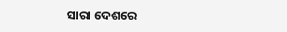ସାରା ଦେଶରେ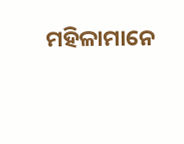ମହିଳାମାନେ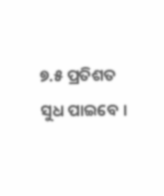୭.୫ ପ୍ରତିଶତ ସୁଧ ପାଇବେ ।